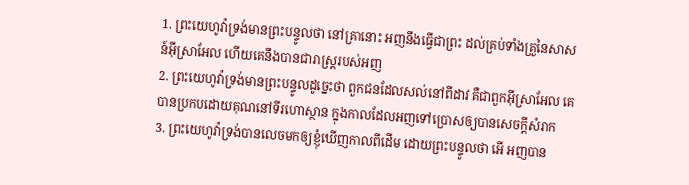1. ព្រះយេហូវ៉ាទ្រង់មានព្រះបន្ទូលថា នៅគ្រានោះ អញនឹងធ្វើជាព្រះ ដល់គ្រប់ទាំងគ្រួនៃសាសន៍អ៊ីស្រាអែល ហើយគេនឹងបានជារាស្ត្ររបស់អញ
2. ព្រះយេហូវ៉ាទ្រង់មានព្រះបន្ទូលដូច្នេះថា ពួកជនដែលសល់នៅពីដាវ គឺជាពួកអ៊ីស្រាអែល គេបានប្រកបដោយគុណនៅទីរហោស្ថាន ក្នុងកាលដែលអញទៅប្រោសឲ្យបានសេចក្តីសំរាក
3. ព្រះយេហូវ៉ាទ្រង់បានលេចមកឲ្យខ្ញុំឃើញកាលពីដើម ដោយព្រះបន្ទូលថា អើ អញបាន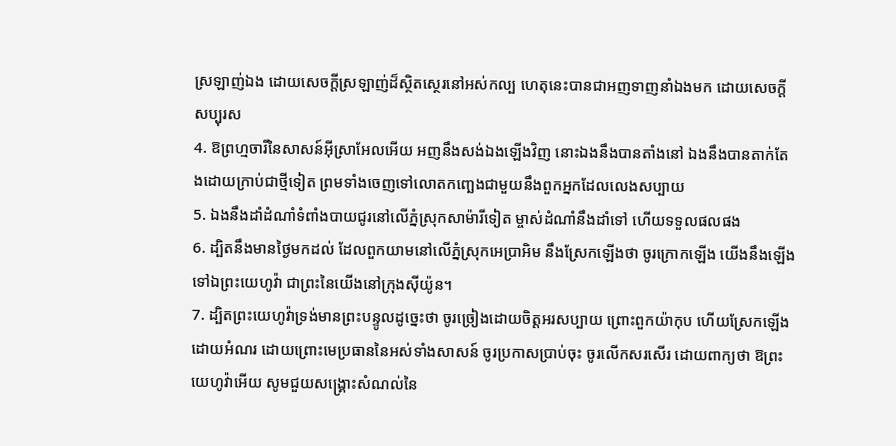ស្រឡាញ់ឯង ដោយសេចក្តីស្រឡាញ់ដ៏ស្ថិតស្ថេរនៅអស់កល្ប ហេតុនេះបានជាអញទាញនាំឯងមក ដោយសេចក្តីសប្បុរស
4. ឱព្រហ្មចារីនៃសាសន៍អ៊ីស្រាអែលអើយ អញនឹងសង់ឯងឡើងវិញ នោះឯងនឹងបានតាំងនៅ ឯងនឹងបានតាក់តែងដោយក្រាប់ជាថ្មីទៀត ព្រមទាំងចេញទៅលោតកញ្ឆេងជាមួយនឹងពួកអ្នកដែលលេងសប្បាយ
5. ឯងនឹងដាំដំណាំទំពាំងបាយជូរនៅលើភ្នំស្រុកសាម៉ារីទៀត ម្ចាស់ដំណាំនឹងដាំទៅ ហើយទទួលផលផង
6. ដ្បិតនឹងមានថ្ងៃមកដល់ ដែលពួកយាមនៅលើភ្នំស្រុកអេប្រាអិម នឹងស្រែកឡើងថា ចូរក្រោកឡើង យើងនឹងឡើងទៅឯព្រះយេហូវ៉ា ជាព្រះនៃយើងនៅក្រុងស៊ីយ៉ូន។
7. ដ្បិតព្រះយេហូវ៉ាទ្រង់មានព្រះបន្ទូលដូច្នេះថា ចូរច្រៀងដោយចិត្តអរសប្បាយ ព្រោះពួកយ៉ាកុប ហើយស្រែកឡើងដោយអំណរ ដោយព្រោះមេប្រធាននៃអស់ទាំងសាសន៍ ចូរប្រកាសប្រាប់ចុះ ចូរលើកសរសើរ ដោយពាក្យថា ឱព្រះយេហូវ៉ាអើយ សូមជួយសង្គ្រោះសំណល់នៃ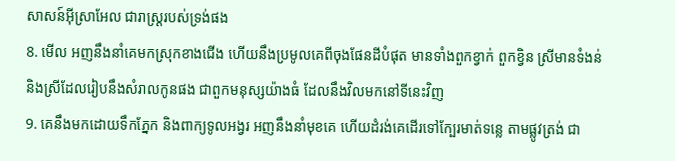សាសន៍អ៊ីស្រាអែល ជារាស្ត្ររបស់ទ្រង់ផង
8. មើល អញនឹងនាំគេមកស្រុកខាងជើង ហើយនឹងប្រមូលគេពីចុងផែនដីបំផុត មានទាំងពួកខ្វាក់ ពួកខ្វិន ស្រីមានទំងន់ និងស្រីដែលរៀបនឹងសំរាលកូនផង ជាពួកមនុស្សយ៉ាងធំ ដែលនឹងវិលមកនៅទីនេះវិញ
9. គេនឹងមកដោយទឹកភ្នែក និងពាក្យទូលអង្វរ អញនឹងនាំមុខគេ ហើយដំរង់គេដើរទៅក្បែរមាត់ទន្លេ តាមផ្លូវត្រង់ ជា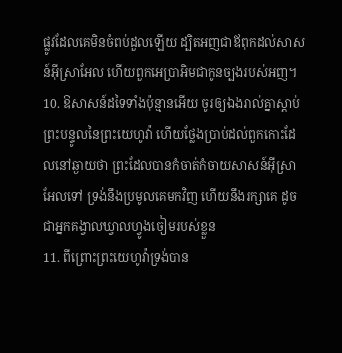ផ្លូវដែលគេមិនចំពប់ដួលឡើយ ដ្បិតអញជាឪពុកដល់សាសន៍អ៊ីស្រាអែល ហើយពួកអេប្រាអិមជាកូនច្បងរបស់អញ។
10. ឱសាសន៍ដទៃទាំងប៉ុន្មានអើយ ចូរឲ្យឯងរាល់គ្នាស្តាប់ព្រះបន្ទូលនៃព្រះយេហូវ៉ា ហើយថ្លែងប្រាប់ដល់ពួកកោះដែលនៅឆ្ងាយថា ព្រះដែលបានកំចាត់កំចាយសាសន៍អ៊ីស្រាអែលទៅ ទ្រង់នឹងប្រមូលគេមកវិញ ហើយនឹងរក្សាគេ ដូចជាអ្នកគង្វាលឃ្វាលហ្វូងចៀមរបស់ខ្លួន
11. ពីព្រោះព្រះយេហូវ៉ាទ្រង់បាន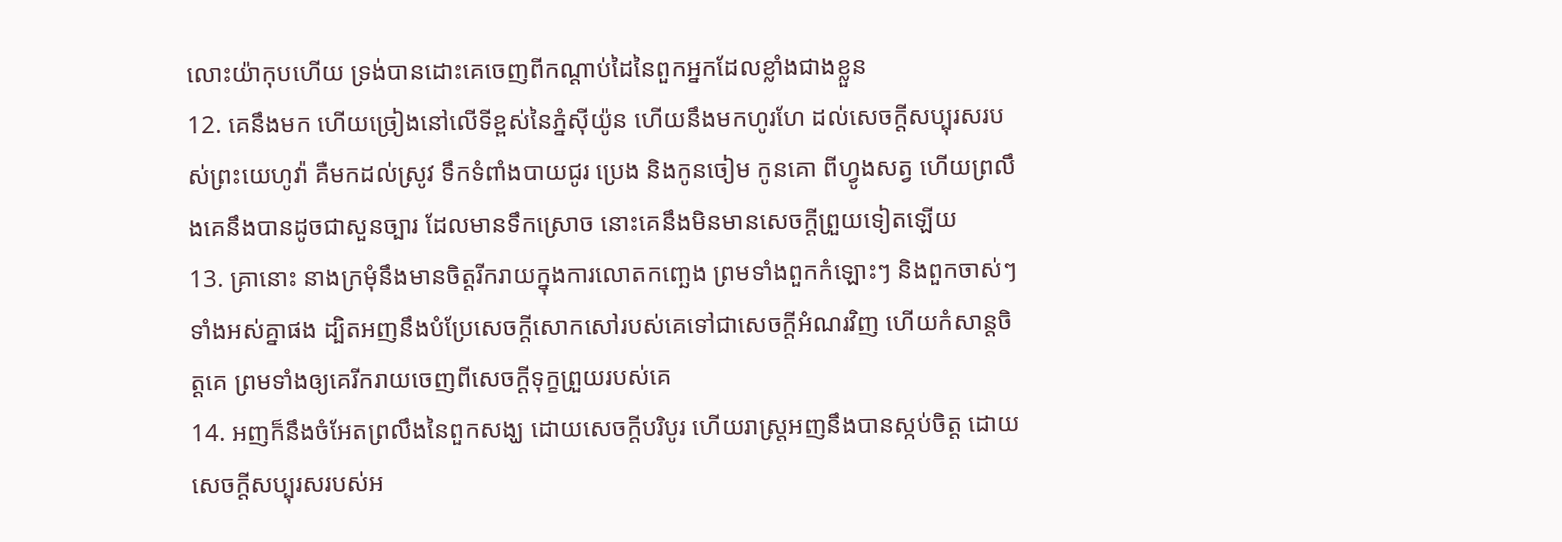លោះយ៉ាកុបហើយ ទ្រង់បានដោះគេចេញពីកណ្តាប់ដៃនៃពួកអ្នកដែលខ្លាំងជាងខ្លួន
12. គេនឹងមក ហើយច្រៀងនៅលើទីខ្ពស់នៃភ្នំស៊ីយ៉ូន ហើយនឹងមកហូរហែ ដល់សេចក្តីសប្បុរសរបស់ព្រះយេហូវ៉ា គឺមកដល់ស្រូវ ទឹកទំពាំងបាយជូរ ប្រេង និងកូនចៀម កូនគោ ពីហ្វូងសត្វ ហើយព្រលឹងគេនឹងបានដូចជាសួនច្បារ ដែលមានទឹកស្រោច នោះគេនឹងមិនមានសេចក្តីព្រួយទៀតឡើយ
13. គ្រានោះ នាងក្រមុំនឹងមានចិត្តរីករាយក្នុងការលោតកញ្ឆេង ព្រមទាំងពួកកំឡោះៗ និងពួកចាស់ៗទាំងអស់គ្នាផង ដ្បិតអញនឹងបំប្រែសេចក្តីសោកសៅរបស់គេទៅជាសេចក្តីអំណរវិញ ហើយកំសាន្តចិត្តគេ ព្រមទាំងឲ្យគេរីករាយចេញពីសេចក្តីទុក្ខព្រួយរបស់គេ
14. អញក៏នឹងចំអែតព្រលឹងនៃពួកសង្ឃ ដោយសេចក្តីបរិបូរ ហើយរាស្ត្រអញនឹងបានស្កប់ចិត្ត ដោយសេចក្តីសប្បុរសរបស់អ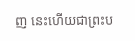ញ នេះហើយជាព្រះប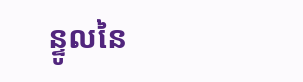ន្ទូលនៃ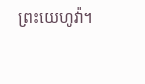ព្រះយេហូវ៉ា។